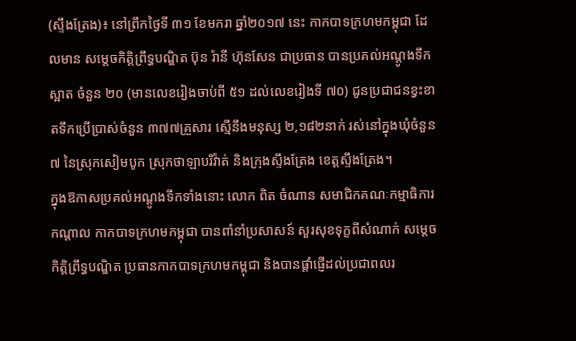(ស្ទឹងត្រែង)៖ នៅព្រឹកថ្ងៃទី ៣១ ខែមករា ឆ្នាំ២០១៧ នេះ កាកបាទក្រហមកម្ពុជា ដែលមាន សម្តេចកិត្តិព្រឹទ្ធបណ្ឌិត ប៊ុន រ៉ានី ហ៊ុនសែន ជាប្រធាន បានប្រគល់អណ្តូងទឹកស្អាត ចំនួន ២០ (មានលេខរៀងចាប់ពី ៥១ ដល់លេខរៀងទី ៧០) ជូនប្រជាជនខ្វះខាតទឹកប្រើប្រាស់ចំនួន ៣៧៧គ្រួសារ ស្មើនឹងមនុស្ស ២,១៨២នាក់ រស់នៅក្នុងឃុំចំនួន ៧ នៃស្រុកសៀមបូក ស្រុកថាឡាបរិវ៉ាត់ និងក្រុងស្ទឹងត្រែង ខេត្តស្ទឹងត្រែង។
ក្នុងឱកាសប្រគល់អណ្តូងទឹកទាំងនោះ លោក ពិត ចំណាន សមាជិកគណៈកម្មាធិការកណ្តាល កាកបាទក្រហមកម្ពុជា បានពាំនាំប្រសាសន៍ សួរសុខទុក្ខពីសំណាក់ សម្តេចកិត្តិព្រឹទ្ធបណ្ឌិត ប្រធានកាកបាទក្រហមកម្ពុជា និងបានផ្តាំផ្ញើដល់ប្រជាពលរ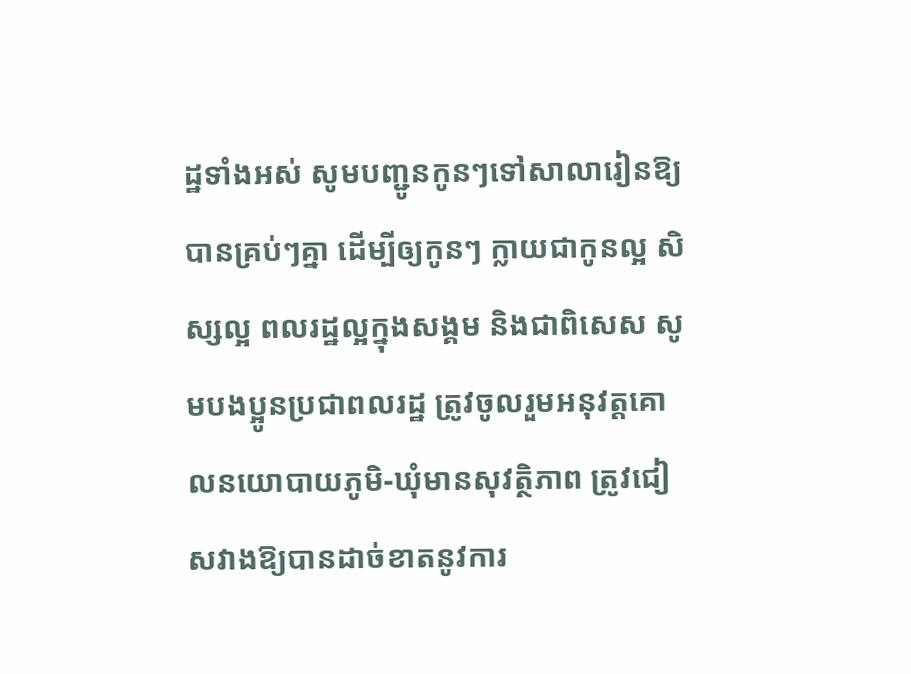ដ្ឋទាំងអស់ សូមបញ្ជូនកូនៗទៅសាលារៀនឱ្យបានគ្រប់ៗគ្នា ដើម្បីឲ្យកូនៗ ក្លាយជាកូនល្អ សិស្សល្អ ពលរដ្ឋល្អក្នុងសង្គម និងជាពិសេស សូមបងប្អូនប្រជាពលរដ្ឋ ត្រូវចូលរួមអនុវត្តគោលនយោបាយភូមិ-ឃុំមានសុវត្ថិភាព ត្រូវជៀសវាងឱ្យបានដាច់ខាតនូវការ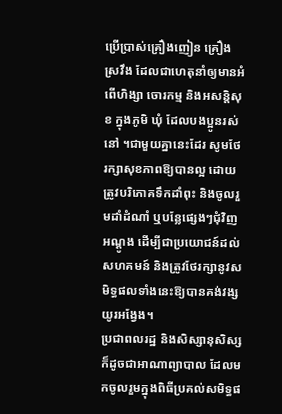ប្រើប្រាស់គ្រឿងញៀន គ្រឿងស្រវឹង ដែលជាហេតុនាំឲ្យមានអំពើហិង្សា ចោរកម្ម និងអសន្តិសុខ ក្នុងភូមិ ឃុំ ដែលបងប្អូនរស់នៅ ។ជាមួយគ្នានេះដែរ សូមថែរក្សាសុខភាពឱ្យបានល្អ ដោយត្រូវបរិភោគទឹកដាំពុះ និងចូលរួមដាំដំណាំ ឬបន្លែផ្សេងៗជុំវិញអណ្តូង ដើម្បីជាប្រយោជន៍ដល់សហគមន៍ និងត្រូវថែរក្សានូវសមិទ្ធផលទាំងនេះឱ្យបានគង់វង្សយូរអង្វែង។
ប្រជាពលរដ្ឋ និងសិស្សានុសិស្ស ក៏ដូចជាអាណាព្យាបាល ដែលមកចូលរួមក្នុងពិធីប្រគល់សមិទ្ធផ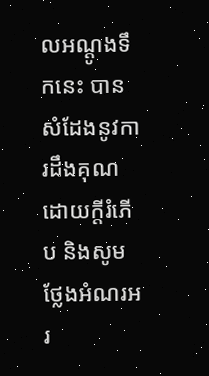លអណ្ដូងទឹកនេះ បានសំដែងនូវការដឹងគុណដោយក្តីរំភើប និងសូមថ្លែងអំណរអរ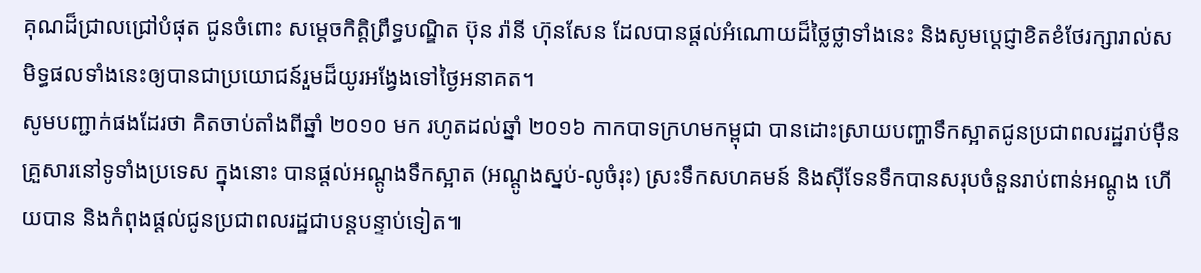គុណដ៏ជ្រាលជ្រៅបំផុត ជូនចំពោះ សម្តេចកិត្តិព្រឹទ្ធបណ្ឌិត ប៊ុន រ៉ានី ហ៊ុនសែន ដែលបានផ្តល់អំណោយដ៏ថ្លៃថ្លាទាំងនេះ និងសូមប្តេជ្ញាខិតខំថែរក្សារាល់សមិទ្ធផលទាំងនេះឲ្យបានជាប្រយោជន៍រួមដ៏យូរអង្វែងទៅថ្ងៃអនាគត។
សូមបញ្ជាក់ផងដែរថា គិតចាប់តាំងពីឆ្នាំ ២០១០ មក រហូតដល់ឆ្នាំ ២០១៦ កាកបាទក្រហមកម្ពុជា បានដោះស្រាយបញ្ហាទឹកស្អាតជូនប្រជាពលរដ្ឋរាប់ម៉ឺនគ្រួសារនៅទូទាំងប្រទេស ក្នុងនោះ បានផ្តល់អណ្តូងទឹកស្អាត (អណ្តូងស្នប់-លូចំរុះ) ស្រះទឹកសហគមន៍ និងស៊ីទែនទឹកបានសរុបចំនួនរាប់ពាន់អណ្ដូង ហើយបាន និងកំពុងផ្តល់ជូនប្រជាពលរដ្ឋជាបន្តបន្ទាប់ទៀត៕